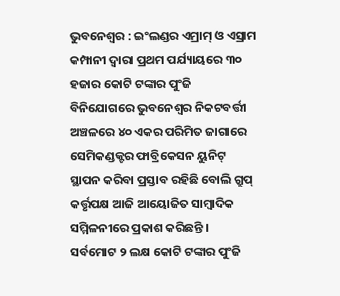ଭୁବନେଶ୍ୱର : ଇଂଲଣ୍ଡର ଏମ୍ରାମ୍ ଓ ଏସ୍ରାମ କମ୍ପାନୀ ଦ୍ୱାରା ପ୍ରଥମ ପର୍ଯ୍ୟାୟରେ ୩୦ ହଜାର କୋଟି ଟଙ୍କାର ପୁଂଜି ବିନିଯୋଗରେ ଭୁବନେଶ୍ୱର ନିକଟବର୍ତ୍ତୀ ଅଞ୍ଚଳରେ ୪୦ ଏକର ପରିମିତ ଜାଗାରେ ସେମିକଣ୍ଡକ୍ଟର ଫାବ୍ରିକେସନ ୟୁନିଟ୍ ସ୍ଥାପନ କରିବା ପ୍ରସ୍ତାବ ରହିଛି ବୋଲି ଗ୍ରୁପ୍ କର୍ତ୍ତୃପକ୍ଷ ଆଜି ଆୟୋଜିତ ସାମ୍ବାଦିକ ସମ୍ମିଳନୀରେ ପ୍ରକାଶ କରିଛନ୍ତି ।
ସର୍ବମୋଟ ୨ ଲକ୍ଷ କୋଟି ଟଙ୍କାର ପୁଂଜି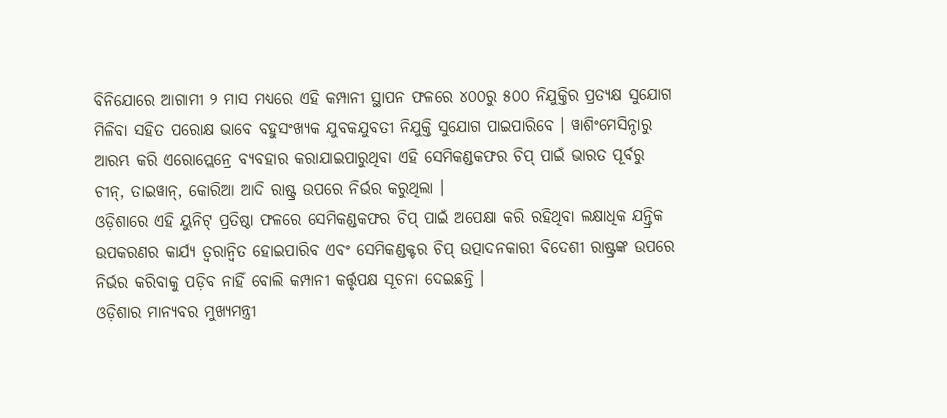ବିନିଯୋରେ ଆଗାମୀ ୨ ମାସ ମଧ୍ୟରେ ଏହି କମ୍ପାନୀ ସ୍ଥାପନ ଫଳରେ ୪୦୦ରୁ ୫୦୦ ନିଯୁକ୍ତିର ପ୍ରତ୍ୟକ୍ଷ ସୁଯୋଗ ମିଳିବା ସହିତ ପରୋକ୍ଷ ଭାବେ ବହୁସଂଖ୍ୟକ ଯୁବକଯୁବତୀ ନିଯୁକ୍ତି ସୁଯୋଗ ପାଇପାରିବେ । ୱାଶିଂମେସିନ୍ଠାରୁ ଆରମ୍ଭ କରି ଏରୋପ୍ଲେନ୍ରେ ବ୍ୟବହାର କରାଯାଇପାରୁଥିବା ଏହି ସେମିକଣ୍ଡକଫର ଚିପ୍ ପାଇଁ ଭାରତ ପୂର୍ବରୁ ଚୀନ୍, ତାଇୱାନ୍, କୋରିଆ ଆଦି ରାଷ୍ଟ୍ର ଉପରେ ନିର୍ଭର କରୁଥିଲା ।
ଓଡ଼ିଶାରେ ଏହି ୟୁନିଟ୍ ପ୍ରତିଷ୍ଠା ଫଳରେ ସେମିକଣ୍ଡକଫର ଚିପ୍ ପାଇଁ ଅପେକ୍ଷା କରି ରହିଥିବା ଲକ୍ଷାଧିକ ଯନ୍ତ୍ରିକ ଉପକରଣର କାର୍ଯ୍ୟ ତ୍ୱରାନ୍ୱିତ ହୋଇପାରିବ ଏବଂ ସେମିକଣ୍ଡକ୍ଟର ଚିପ୍ ଉତ୍ପାଦନକାରୀ ବିଦେଶୀ ରାଷ୍ଟ୍ରଙ୍କ ଉପରେ ନିର୍ଭର କରିବାକୁ ପଡ଼ିବ ନାହିଁ ବୋଲି କମ୍ପାନୀ କର୍ତ୍ତୃପକ୍ଷ ସୂଚନା ଦେଇଛନ୍ତି ।
ଓଡ଼ିଶାର ମାନ୍ୟବର ମୁଖ୍ୟମନ୍ତ୍ରୀ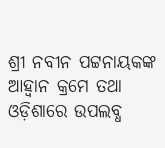ଶ୍ରୀ ନବୀନ ପଟ୍ଟନାୟକଙ୍କ ଆହ୍ୱାନ କ୍ରମେ ତଥା ଓଡ଼ିଶାରେ ଉପଲବ୍ଧ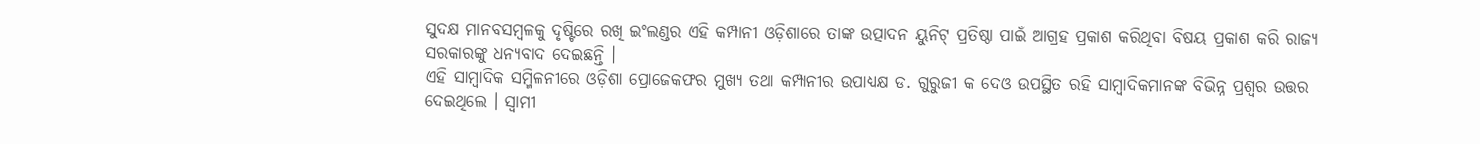ସୁଦକ୍ଷ ମାନବସମ୍ବଳକୁ ଦୃଷ୍ଟିରେ ରଖି ଇଂଲଣ୍ଡର ଏହି କମ୍ପାନୀ ଓଡ଼ିଶାରେ ତାଙ୍କ ଉତ୍ପାଦନ ୟୁନିଟ୍ ପ୍ରତିଷ୍ଠା ପାଇଁ ଆଗ୍ରହ ପ୍ରକାଶ କରିଥିବା ବିଷୟ ପ୍ରକାଶ କରି ରାଜ୍ୟ ସରକାରଙ୍କୁ ଧନ୍ୟବାଦ ଦେଇଛନ୍ତି ।
ଏହି ସାମ୍ବାଦିକ ସମ୍ମିଳନୀରେ ଓଡ଼ିଶା ପ୍ରୋଜେକଫର ମୁଖ୍ୟ ତଥା କମ୍ପାନୀର ଉପାଧ୍ୟକ୍ଷ ଡ. ଗୁରୁଜୀ କ ଦେଓ ଉପସ୍ଥିତ ରହି ସାମ୍ବାଦିକମାନଙ୍କ ବିଭିନ୍ନ ପ୍ରଶ୍ୱର ଉତ୍ତର ଦେଇଥିଲେ । ସ୍ୱାମୀ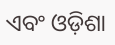ଏବଂ ଓଡ଼ିଶା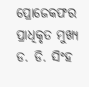ପ୍ରୋଜେକଫର ପ୍ରାଧିକୃତ ମୁଖ୍ୟ ଡ. ଡି. ସିଂହ